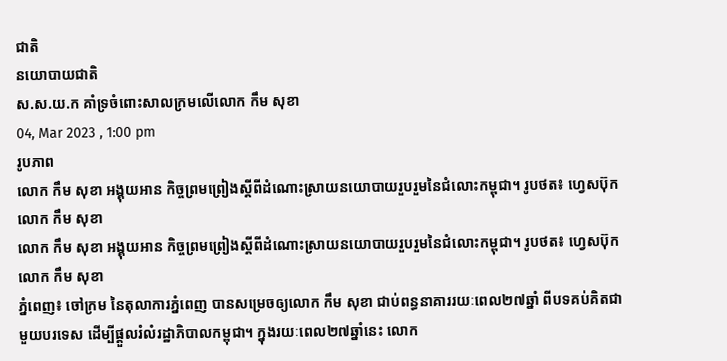ជាតិ
នយោបាយជាតិ
ស.ស.យ.ក គាំទ្រចំពោះសាលក្រមលើលោក កឹម សុខា
04, Mar 2023 , 1:00 pm
រូបភាព
លោក កឹម សុខា អង្គុយអាន កិច្ចព្រមព្រៀងស្ដីពីដំណោះស្រាយនយោបាយរួបរួមនៃជំលោះកម្ពុជា។ រូបថត៖ ហ្វេសប៊ុកលោក កឹម សុខា
លោក កឹម សុខា អង្គុយអាន កិច្ចព្រមព្រៀងស្ដីពីដំណោះស្រាយនយោបាយរួបរួមនៃជំលោះកម្ពុជា។ រូបថត៖ ហ្វេសប៊ុកលោក កឹម សុខា
ភ្នំពេញ៖ ចៅក្រម នៃតុលាការភ្នំពេញ បានសម្រេចឲ្យលោក កឹម សុខា ជាប់ពន្ធនាគាររយៈពេល២៧ឆ្នាំ ពីបទគប់គិតជាមួយបរទេស ដើម្បីផ្តួលរំលំរដ្ឋាភិបាលកម្ពុជា។ ក្នុងរយៈពេល២៧ឆ្នាំនេះ លោក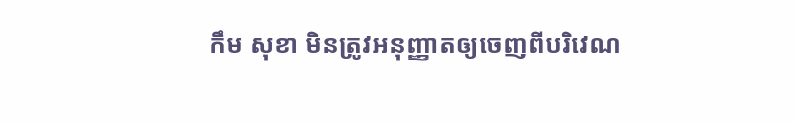កឹម សុខា មិនត្រូវអនុញ្ញាតឲ្យចេញពីបរិវេណ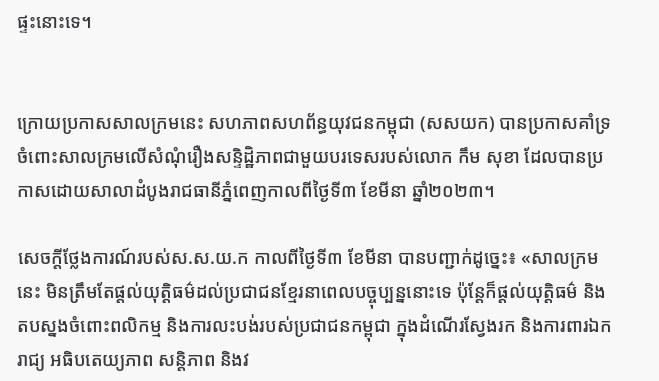ផ្ទះនោះទេ។


ក្រោយប្រកាសសាលក្រមនេះ សហភាពសហព័ន្ធយុវជនកម្ពុជា (សសយក) បានប្រកាសគាំទ្រចំពោះសាលក្រមលើសំណុំរឿងសន្ទិដ្ឋិភាពជាមួយបរទេសរបស់លោក កឹម សុខា ដែលបានប្រកាសដោយសាលាដំបូងរាជធានីភ្នំពេញកាលពីថ្ងៃទី៣ ខែមីនា ឆ្នាំ២០២៣។

សេចក្ដីថ្លែងការណ៍របស់ស.ស.យ.ក កាលពីថ្ងៃទី៣ ខែមីនា បានបញ្ជាក់ដូច្នេះ៖ «សាលក្រមនេះ មិនត្រឹមតែផ្ដល់យុត្តិធម៌ដល់ប្រជាជនខ្មែរនាពេលបច្ចុប្បន្ននោះទេ ប៉ុន្តែក៏ផ្ដល់យុត្តិធម៌ និងតបស្នងចំពោះពលិកម្ម និងការលះបង់របស់ប្រជាជនកម្ពុជា ក្នុងដំណើរស្វែងរក និងការពារឯករាជ្យ អធិបតេយ្យភាព សន្តិភាព និងវ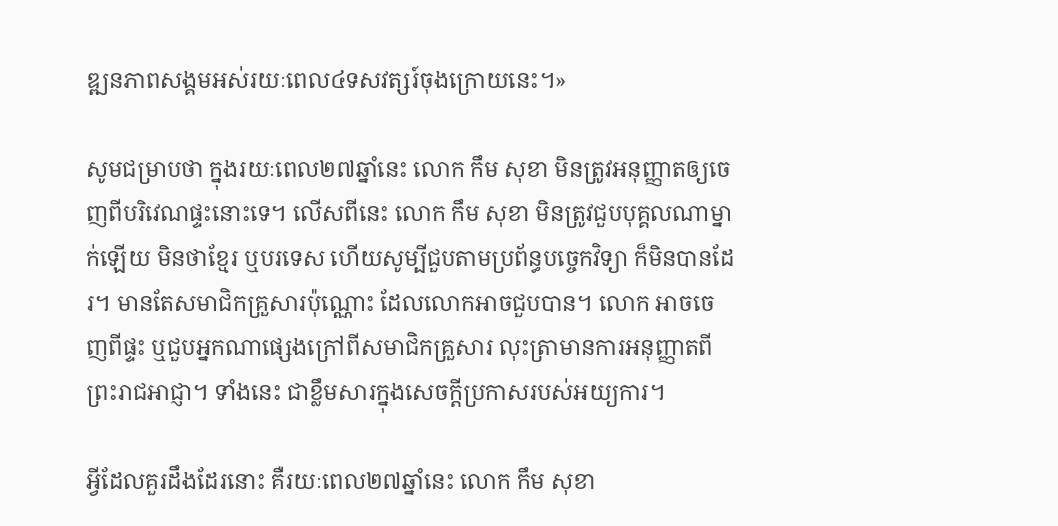ឌ្ឍនភាពសង្គមអស់រយៈពេល៤ទសវត្សរ៍ចុងក្រោយនេះ។»

សូមជម្រាបថា ក្នុងរយៈពេល២៧ឆ្នាំនេះ លោក កឹម សុខា មិនត្រូវអនុញ្ញាតឲ្យចេញពីបរិវេណផ្ទះនោះទេ។ លើសពីនេះ លោក កឹម សុខា មិនត្រូវជួបបុគ្គលណាម្នាក់ឡើយ មិនថាខ្មែរ ឬបរទេស ហើយសូម្បីជួបតាមប្រព័ន្ធបច្ចេកវិទ្យា ក៏មិនបានដែរ។ មានតែសមាជិកគ្រួសារប៉ុណ្ណោះ ដែលលោកអាចជួបបាន។ លោក អាចចេញពីផ្ទះ ឬជួបអ្នកណាផ្សេងក្រៅពីសមាជិកគ្រួសារ លុះត្រាមានការអនុញ្ញាតពីព្រះរាជអាជ្ញា។ ទាំងនេះ ជាខ្លឹមសារក្នុងសេចក្តីប្រកាសរបស់អយ្យការ។

អ្វីដែលគួរដឹងដែរនោះ គឺរយៈពេល២៧ឆ្នាំនេះ លោក កឹម សុខា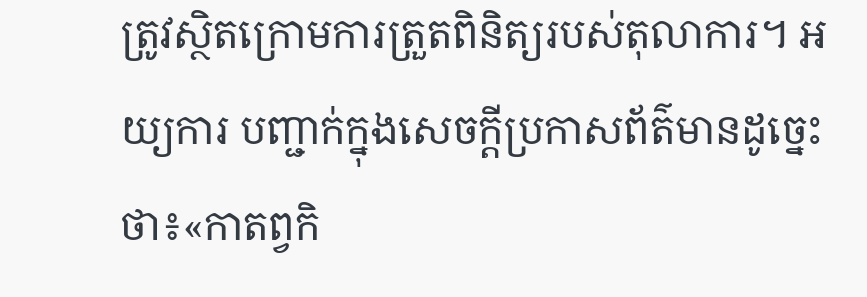ត្រូវស្ថិតក្រោមការត្រួតពិនិត្យរបស់តុលាការ។ អយ្យការ បញ្ជាក់ក្នុងសេចក្តីប្រកាសព័ត៌មានដូច្នេះថា៖«កាតព្វកិ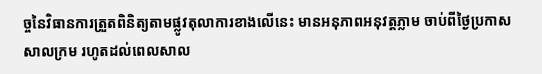ច្ចនៃវិធានការត្រួតពិនិត្យតាមផ្លូវតុលាការខាងលើនេះ មានអនុភាពអនុវត្តភ្លាម ចាប់ពីថ្ងៃប្រកាសសាលក្រម រហូតដល់ពេលសាល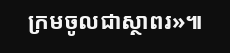ក្រមចូលជាស្ថាពរ»៕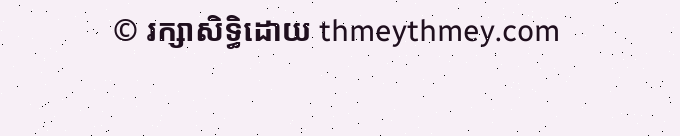© រក្សាសិទ្ធិដោយ thmeythmey.com